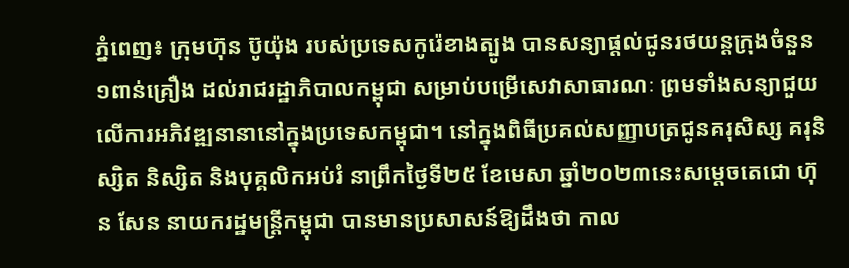ភ្នំពេញ៖ ក្រុមហ៊ុន ប៊ូយ៉ុង របស់ប្រទេសកូរ៉េខាងត្បូង បានសន្យាផ្ដល់ជូនរថយន្តក្រុងចំនួន១ពាន់គ្រឿង ដល់រាជរដ្ឋាភិបាលកម្ពុជា សម្រាប់បម្រើសេវាសាធារណៈ ព្រមទាំងសន្យាជួយលើការអភិវឌ្ឍនានានៅក្នុងប្រទេសកម្ពុជា។ នៅក្នុងពិធីប្រគល់សញ្ញាបត្រជូនគរុសិស្ស គរុនិស្សិត និស្សិត និងបុគ្គលិកអប់រំ នាព្រឹកថ្ងៃទី២៥ ខែមេសា ឆ្នាំ២០២៣នេះសម្ដេចតេជោ ហ៊ុន សែន នាយករដ្ឋមន្រ្តីកម្ពុជា បានមានប្រសាសន៍ឱ្យដឹងថា កាល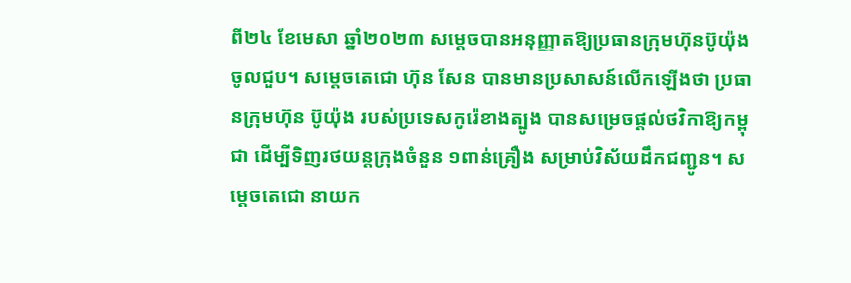ពី២៤ ខែមេសា ឆ្នាំ២០២៣ សម្តេចបានអនុញ្ញាតឱ្យប្រធានក្រុមហ៊ុនប៊ូយ៉ុង ចូលជួប។ សម្តេចតេជោ ហ៊ុន សែន បានមានប្រសាសន៍លើកឡើងថា ប្រធានក្រុមហ៊ុន ប៊ូយ៉ុង របស់ប្រទេសកូរ៉េខាងត្បូង បានសម្រេចផ្តល់ថវិកាឱ្យកម្ពុជា ដើម្បីទិញរថយន្តក្រុងចំនួន ១ពាន់គ្រឿង សម្រាប់វិស័យដឹកជញ្ជូន។ សម្តេចតេជោ នាយក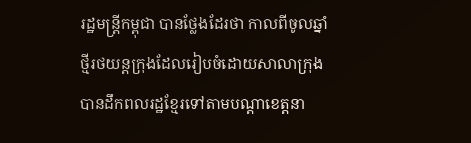រដ្ឋមន្រ្តីកម្ពុជា បានថ្លែងដែរថា កាលពីចូលឆ្នាំថ្មីរថយន្តក្រុងដែលរៀបចំដោយសាលាក្រុងបានដឹកពលរដ្ឋខ្មែរទៅតាមបណ្តាខេត្តនា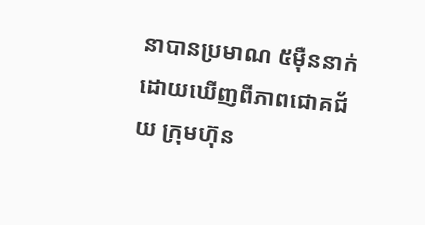នាបានប្រមាណ ៥ម៉ឺននាក់ ដោយឃើញពីភាពជោគជ័យ ក្រុមហ៊ុន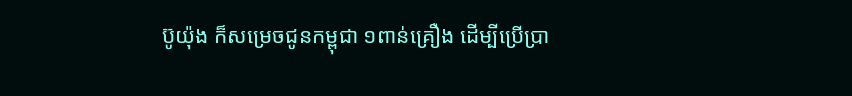ប៊ូយ៉ុង ក៏សម្រេចជូនកម្ពុជា ១ពាន់គ្រឿង ដើម្បីប្រើប្រា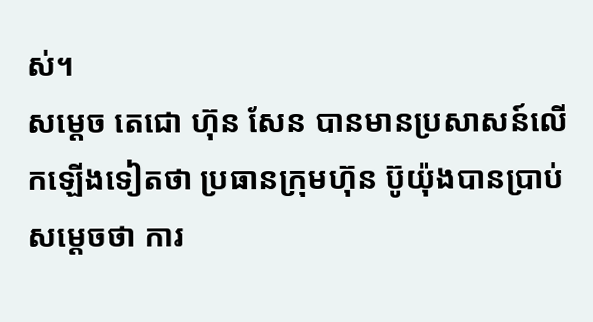ស់។
សម្តេច តេជោ ហ៊ុន សែន បានមានប្រសាសន៍លើកឡើងទៀតថា ប្រធានក្រុមហ៊ុន ប៊ូយ៉ុងបានប្រាប់សម្ដេចថា ការ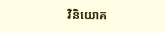វិនិយោគ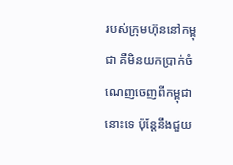របស់ក្រុមហ៊ុននៅកម្ពុជា គឺមិនយកប្រាក់ចំណេញចេញពីកម្ពុជានោះទេ ប៉ុន្តែនឹងជួយ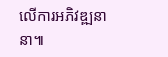លើការអភិវឌ្ឍនានា៕